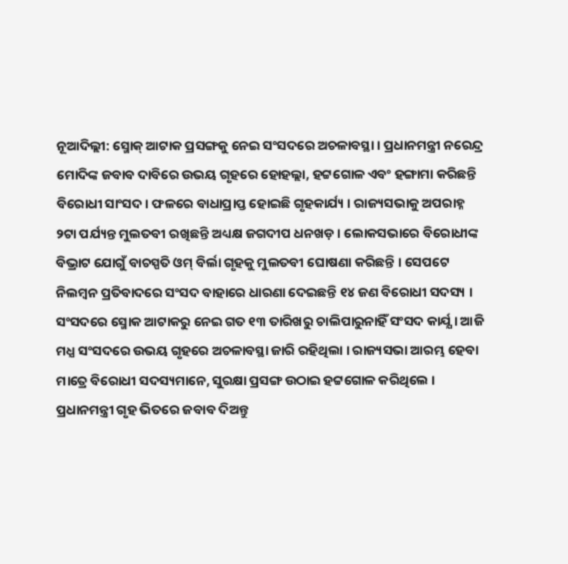ନୂଆଦିଲ୍ଲୀ: ସ୍ମୋକ୍ ଆଟାକ ପ୍ରସଙ୍ଗକୁ ନେଇ ସଂସଦରେ ଅଚଳାବସ୍ଥା । ପ୍ରଧାନମନ୍ତ୍ରୀ ନରେନ୍ଦ୍ର ମୋଦିଙ୍କ ଜବାବ ଦାବିରେ ଉଭୟ ଗୃହରେ ହୋହଲ୍ଲା, ହଟ୍ଟଗୋଳ ଏବଂ ହଙ୍ଗାମା କରିଛନ୍ତି ବିରୋଧୀ ସାଂସଦ। ଫଳରେ ବାଧାପ୍ରାପ୍ତ ହୋଇଛି ଗୃହକାର୍ଯ୍ୟ । ରାଜ୍ୟସଭାକୁ ଅପରାହ୍ନ ୨ଟା ପର୍ଯ୍ୟନ୍ତ ମୁଲତବୀ ରଖିଛନ୍ତି ଅଧ୍ୟକ୍ଷ ଜଗଦୀପ ଧନଖଡ଼ । ଲୋକସଭାରେ ବିରୋଧୀଙ୍କ ବିଭ୍ରାଟ ଯୋଗୁଁ ବାଚସ୍ପତି ଓମ୍ ବିର୍ଲା ଗୃହକୁ ମୁଲତବୀ ଘୋଷଣା କରିଛନ୍ତି । ସେପଟେ ନିଲମ୍ବନ ପ୍ରତିବାଦରେ ସଂସଦ ବାହାରେ ଧାରଣା ଦେଇଛନ୍ତି ୧୪ ଜଣ ବିରୋଧୀ ସଦସ୍ୟ । ସଂସଦରେ ସ୍ମୋକ ଆଟାକରୁ ନେଇ ଗତ ୧୩ ତାରିଖରୁ ଚାଲିପାରୁନାହିଁ ସଂସଦ କାର୍ଯ୍ଯ । ଆଜି ମଧ୍ଯ ସଂସଦରେ ଉଭୟ ଗୃହରେ ଅଚଳାବସ୍ଥା ଜାରି ରହିଥିଲା । ରାଜ୍ୟସଭା ଆରମ୍ଭ ହେବା ମାତ୍ରେ ବିରୋଧୀ ସଦସ୍ୟମାନେ, ସୁରକ୍ଷା ପ୍ରସଙ୍ଗ ଉଠାଇ ହଟ୍ଟଗୋଳ କରିଥିଲେ । ପ୍ରଧାନମନ୍ତ୍ରୀ ଗୃହ ଭିତରେ ଜବାବ ଦିଅନ୍ତୁ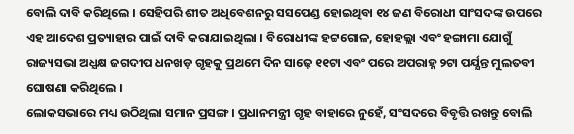ବୋଲି ଦାବି କରିଥିଲେ । ସେହିପରି ଶୀତ ଅଧିବେଶନରୁ ସସପେଣ୍ଡ ହୋଇଥିବା ୧୪ ଜଣ ବିରୋଧୀ ସାଂସଦଙ୍କ ଉପରେ ଏହ ଆଦେଶ ପ୍ରତ୍ୟାହାର ପାଇଁ ଦାବି କରାଯାଇଥିଲା । ବିରୋଧୀଙ୍କ ହଟ୍ଟଗୋଳ, ହୋହଲ୍ଲା ଏବଂ ହଙ୍ଗାମା ଯୋଗୁଁ ରାଜ୍ୟସଭା ଅଧ୍ଯକ୍ଷ ଜଗଦୀପ ଧନଖଡ଼ ଗୃହକୁ ପ୍ରଥମେ ଦିନ ସାଢ଼େ ୧୧ଟା ଏବଂ ପରେ ଅପରାହ୍ନ ୨ଟା ପର୍ଯ୍ଯନ୍ତ ମୁଲତବୀ ଘୋଷଣା କରିଥିଲେ ।
ଲୋକସଭାରେ ମଧ୍ୟ ଉଠିଥିଲା ସମାନ ପ୍ରସଙ୍ଗ । ପ୍ରଧାନମନ୍ତ୍ରୀ ଗୃହ ବାହାରେ ନୁହେଁ, ସଂସଦରେ ବିବୃତ୍ତି ରଖନ୍ତୁ ବୋଲି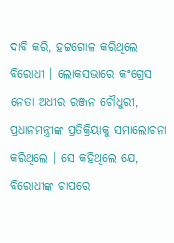ଦାବି କରି, ହଟ୍ଟଗୋଳ କରିଥିଲେ ବିରୋଧୀ । ଲୋକସଭାରେ କଂଗ୍ରେସ ନେତା ଅଧୀର ରଞ୍ଜନ ଚୌଧୁରୀ, ପ୍ରଧାନମନ୍ତ୍ରୀଙ୍କ ପ୍ରତିକ୍ରିୟାକୁ ସମାଲୋଚନା କରିଥିଲେ । ସେ କହିଥିଲେ ଯେ, ବିରୋଧୀଙ୍କ ଚାପରେ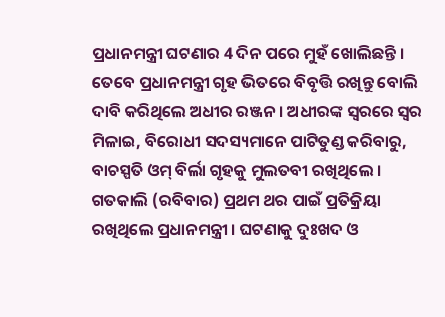ପ୍ରଧାନମନ୍ତ୍ରୀ ଘଟଣାର 4 ଦିନ ପରେ ମୁହଁ ଖୋଲିଛନ୍ତି । ତେବେ ପ୍ରଧାନମନ୍ତ୍ରୀ ଗୃହ ଭିତରେ ବିବୃତ୍ତି ରଖିନ୍ତୁ ବୋଲି ଦାବି କରିଥିଲେ ଅଧୀର ରଞ୍ଜନ । ଅଧୀରଙ୍କ ସ୍ବରରେ ସ୍ବର ମିଳାଇ, ବିରୋଧୀ ସଦସ୍ୟମାନେ ପାଟିତୁଣ୍ଡ କରିବାରୁ, ବାଚସ୍ପତି ଓମ୍ ବିର୍ଲା ଗୃହକୁ ମୁଲତବୀ ରଖିଥିଲେ । ଗତକାଲି (ରବିବାର) ପ୍ରଥମ ଥର ପାଇଁ ପ୍ରତିକ୍ରିୟା ରଖିଥିଲେ ପ୍ରଧାନମନ୍ତ୍ରୀ । ଘଟଣାକୁ ଦୁଃଖଦ ଓ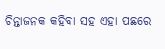ଚିନ୍ତାଜନକ କହିବା ସହ ଏହା ପଛରେ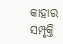କାହାର ସମ୍ପୃକ୍ତି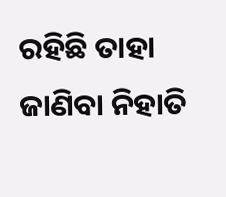ରହିଛି ତାହା ଜାଣିବା ନିହାତି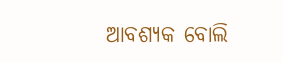ଆବଶ୍ୟକ ବୋଲି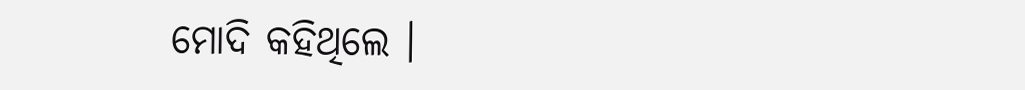ମୋଦି କହିଥିଲେ ।